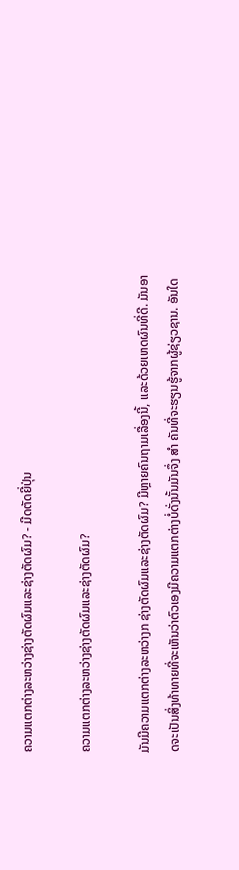ຄວາມແຕກຕ່າງລະຫວ່າງຊ່າງຕັດຜົມແລະຊ່າງຕັດຜົມ? - ມີດຕັດຍີ່ປຸ່ນ

ຄວາມແຕກຕ່າງລະຫວ່າງຊ່າງຕັດຜົມແລະຊ່າງຕັດຜົມ?

ມັນມີຄວາມແຕກຕ່າງລະຫວ່າງກ ຊ່າງຕັດຜົມແລະຊ່າງຕັດຜົມ? ມີຫຼາຍຄົນຖາມເລື່ອງນີ້, ແລະດ້ວຍເຫດຜົນທີ່ດີ. ມັນອາດຈະເປັນສິ່ງທ້າທາຍທີ່ຈະເຫັນວ່າຕົວເອງມີຄວາມແຕກຕ່າງບໍ່ດັ່ງນັ້ນມັນຈຶ່ງ ສຳ ຄັນທີ່ຈະຮຽນຮູ້ຈາກຜູ້ຊ່ຽວຊານ. ອັນໃດ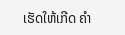ເຮັດໃຫ້ເກີດ ຄຳ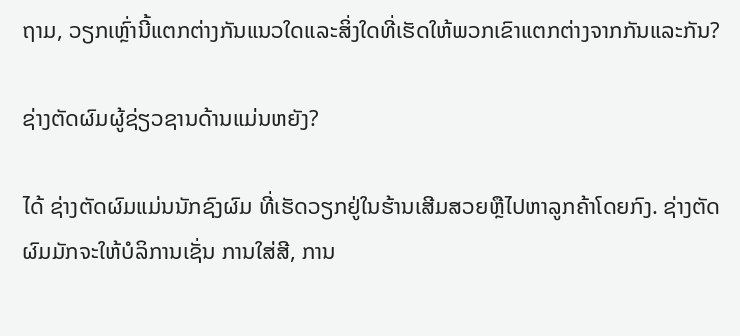ຖາມ, ວຽກເຫຼົ່ານີ້ແຕກຕ່າງກັນແນວໃດແລະສິ່ງໃດທີ່ເຮັດໃຫ້ພວກເຂົາແຕກຕ່າງຈາກກັນແລະກັນ?

ຊ່າງຕັດຜົມຜູ້ຊ່ຽວຊານດ້ານແມ່ນຫຍັງ?

ໄດ້ ຊ່າງຕັດຜົມແມ່ນນັກຊົງຜົມ ທີ່ເຮັດວຽກຢູ່ໃນຮ້ານເສີມສວຍຫຼືໄປຫາລູກຄ້າໂດຍກົງ. ຊ່າງຕັດຜົມມັກຈະໃຫ້ບໍລິການເຊັ່ນ ການໃສ່ສີ, ການ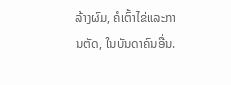ລ້າງຜົມ, ຄໍເຕົ້າໄຂ່ແລະການຕັດ, ໃນບັນດາຄົນອື່ນ.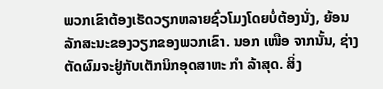ພວກເຂົາຕ້ອງເຮັດວຽກຫລາຍຊົ່ວໂມງໂດຍບໍ່ຕ້ອງນັ່ງ, ຍ້ອນລັກສະນະຂອງວຽກຂອງພວກເຂົາ. ນອກ ເໜືອ ຈາກນັ້ນ, ຊ່າງຕັດຜົມຈະຢູ່ກັບເຕັກນິກອຸດສາຫະ ກຳ ລ້າສຸດ. ສິ່ງ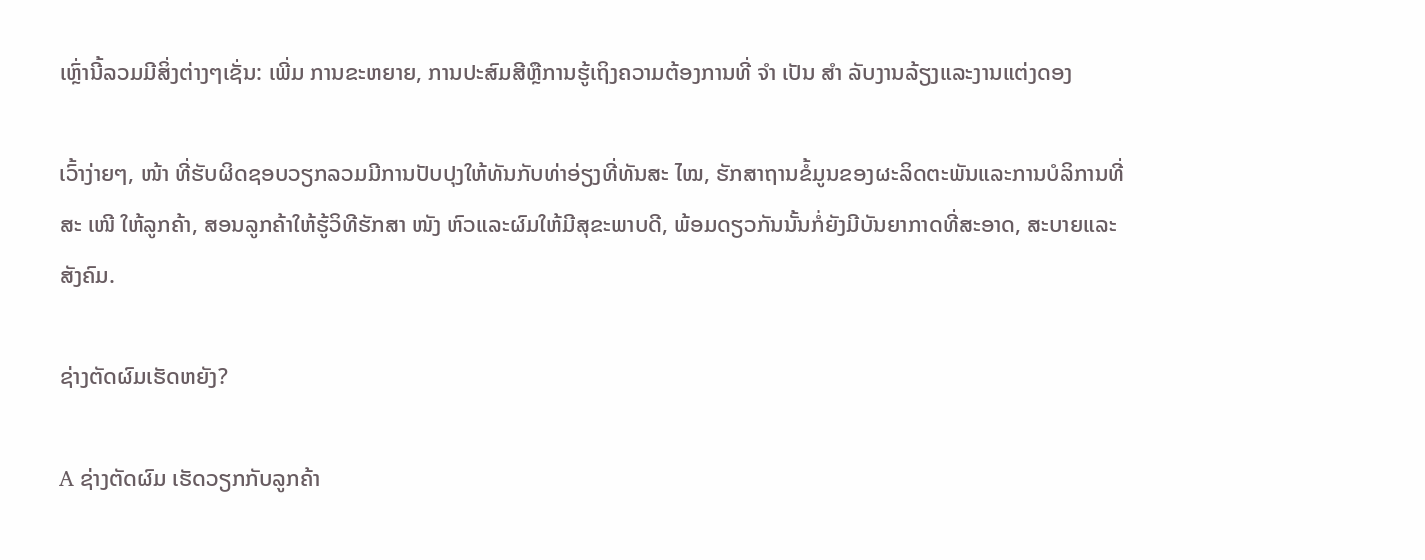ເຫຼົ່ານີ້ລວມມີສິ່ງຕ່າງໆເຊັ່ນ: ເພີ່ມ ການຂະຫຍາຍ, ການປະສົມສີຫຼືການຮູ້ເຖິງຄວາມຕ້ອງການທີ່ ຈຳ ເປັນ ສຳ ລັບງານລ້ຽງແລະງານແຕ່ງດອງ

ເວົ້າງ່າຍໆ, ໜ້າ ທີ່ຮັບຜິດຊອບວຽກລວມມີການປັບປຸງໃຫ້ທັນກັບທ່າອ່ຽງທີ່ທັນສະ ໄໝ, ຮັກສາຖານຂໍ້ມູນຂອງຜະລິດຕະພັນແລະການບໍລິການທີ່ສະ ເໜີ ໃຫ້ລູກຄ້າ, ສອນລູກຄ້າໃຫ້ຮູ້ວິທີຮັກສາ ໜັງ ຫົວແລະຜົມໃຫ້ມີສຸຂະພາບດີ, ພ້ອມດຽວກັນນັ້ນກໍ່ຍັງມີບັນຍາກາດທີ່ສະອາດ, ສະບາຍແລະສັງຄົມ.

ຊ່າງຕັດຜົມເຮັດຫຍັງ?

A ຊ່າງຕັດຜົມ ເຮັດວຽກກັບລູກຄ້າ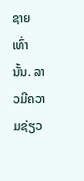ຊາຍເທົ່ານັ້ນ. ລາວມີຄວາມຊ່ຽວ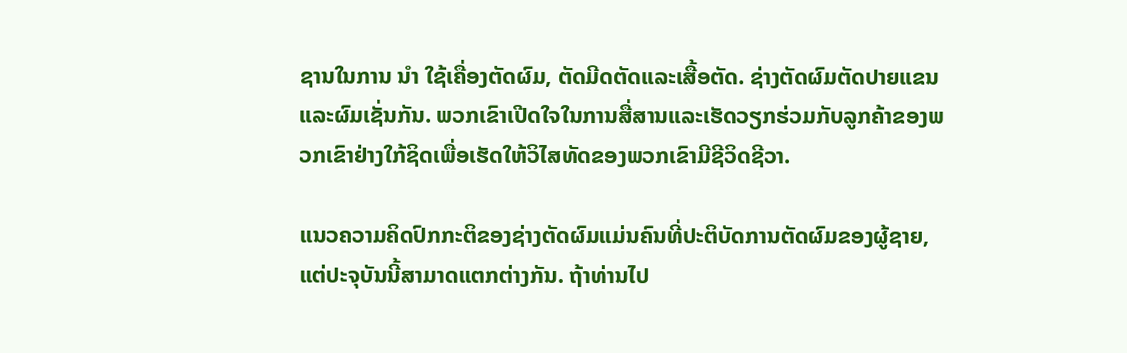ຊານໃນການ ນຳ ໃຊ້ເຄື່ອງຕັດຜົມ, ຕັດມີດຕັດແລະເສື້ອຕັດ. ຊ່າງຕັດຜົມຕັດປາຍແຂນແລະຜົມເຊັ່ນກັນ. ພວກເຂົາເປີດໃຈໃນການສື່ສານແລະເຮັດວຽກຮ່ວມກັບລູກຄ້າຂອງພວກເຂົາຢ່າງໃກ້ຊິດເພື່ອເຮັດໃຫ້ວິໄສທັດຂອງພວກເຂົາມີຊີວິດຊີວາ.

ແນວຄວາມຄິດປົກກະຕິຂອງຊ່າງຕັດຜົມແມ່ນຄົນທີ່ປະຕິບັດການຕັດຜົມຂອງຜູ້ຊາຍ, ແຕ່ປະຈຸບັນນີ້ສາມາດແຕກຕ່າງກັນ. ຖ້າທ່ານໄປ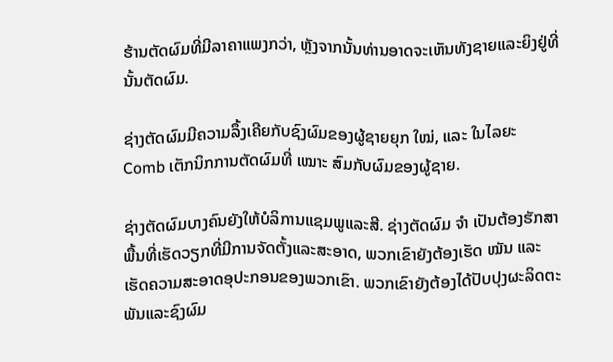ຮ້ານຕັດຜົມທີ່ມີລາຄາແພງກວ່າ, ຫຼັງຈາກນັ້ນທ່ານອາດຈະເຫັນທັງຊາຍແລະຍິງຢູ່ທີ່ນັ້ນຕັດຜົມ.

ຊ່າງຕັດຜົມມີຄວາມລຶ້ງເຄີຍກັບຊົງຜົມຂອງຜູ້ຊາຍຍຸກ ໃໝ່, ແລະ ໃນໄລຍະ Comb ເຕັກນິກການຕັດຜົມທີ່ ເໝາະ ສົມກັບຜົມຂອງຜູ້ຊາຍ.

ຊ່າງຕັດຜົມບາງຄົນຍັງໃຫ້ບໍລິການແຊມພູແລະສີ. ຊ່າງຕັດຜົມ ຈຳ ເປັນຕ້ອງຮັກສາພື້ນທີ່ເຮັດວຽກທີ່ມີການຈັດຕັ້ງແລະສະອາດ, ພວກເຂົາຍັງຕ້ອງເຮັດ ໝັນ ແລະເຮັດຄວາມສະອາດອຸປະກອນຂອງພວກເຂົາ. ພວກເຂົາຍັງຕ້ອງໄດ້ປັບປຸງຜະລິດຕະພັນແລະຊົງຜົມ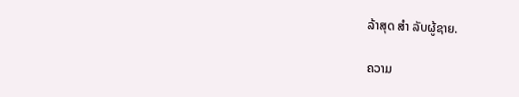ລ້າສຸດ ສຳ ລັບຜູ້ຊາຍ.

ຄວາມ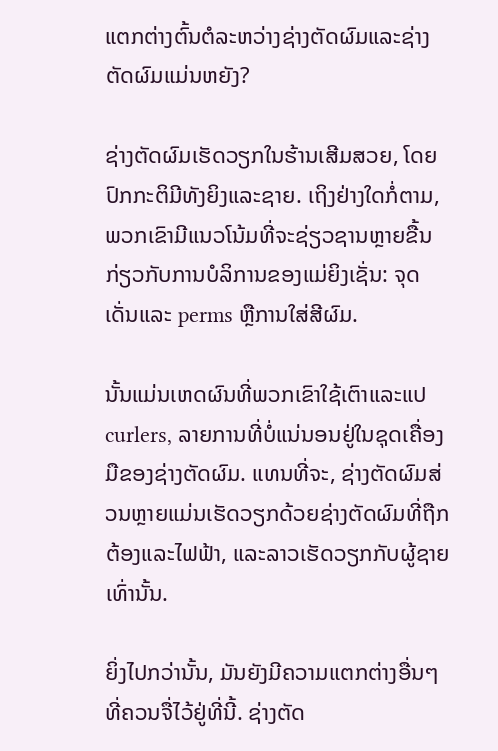ແຕກຕ່າງຕົ້ນຕໍລະຫວ່າງຊ່າງຕັດຜົມແລະຊ່າງຕັດຜົມແມ່ນຫຍັງ?

ຊ່າງຕັດຜົມເຮັດວຽກໃນຮ້ານເສີມສວຍ, ໂດຍປົກກະຕິມີທັງຍິງແລະຊາຍ. ເຖິງຢ່າງໃດກໍ່ຕາມ, ພວກເຂົາມີແນວໂນ້ມທີ່ຈະຊ່ຽວຊານຫຼາຍຂື້ນກ່ຽວກັບການບໍລິການຂອງແມ່ຍິງເຊັ່ນ: ຈຸດເດັ່ນແລະ perms ຫຼືການໃສ່ສີຜົມ.

ນັ້ນແມ່ນເຫດຜົນທີ່ພວກເຂົາໃຊ້ເຕົາແລະແປ curlers, ລາຍການທີ່ບໍ່ແນ່ນອນຢູ່ໃນຊຸດເຄື່ອງມືຂອງຊ່າງຕັດຜົມ. ແທນທີ່ຈະ, ຊ່າງຕັດຜົມສ່ວນຫຼາຍແມ່ນເຮັດວຽກດ້ວຍຊ່າງຕັດຜົມທີ່ຖືກຕ້ອງແລະໄຟຟ້າ, ແລະລາວເຮັດວຽກກັບຜູ້ຊາຍເທົ່ານັ້ນ.

ຍິ່ງໄປກວ່ານັ້ນ, ມັນຍັງມີຄວາມແຕກຕ່າງອື່ນໆທີ່ຄວນຈື່ໄວ້ຢູ່ທີ່ນີ້. ຊ່າງຕັດ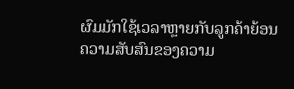ຜົມມັກໃຊ້ເວລາຫຼາຍກັບລູກຄ້າຍ້ອນຄວາມສັບສົນຂອງຄວາມ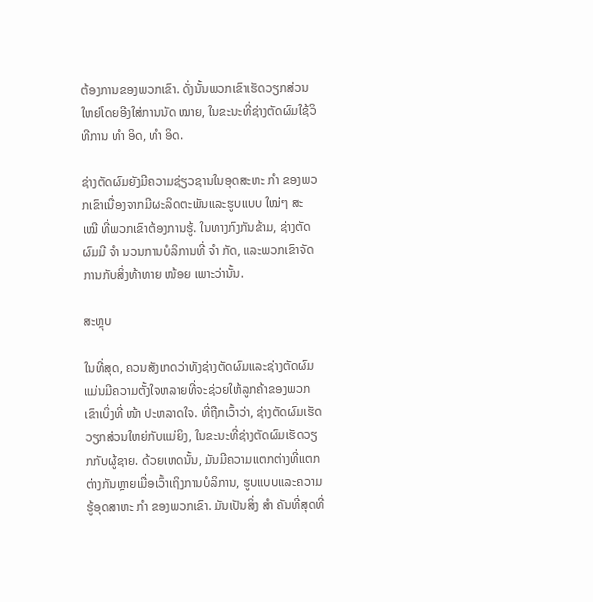ຕ້ອງການຂອງພວກເຂົາ. ດັ່ງນັ້ນພວກເຂົາເຮັດວຽກສ່ວນໃຫຍ່ໂດຍອີງໃສ່ການນັດ ໝາຍ, ໃນຂະນະທີ່ຊ່າງຕັດຜົມໃຊ້ວິທີການ ທຳ ອິດ, ທຳ ອິດ.

ຊ່າງຕັດຜົມຍັງມີຄວາມຊ່ຽວຊານໃນອຸດສະຫະ ກຳ ຂອງພວກເຂົາເນື່ອງຈາກມີຜະລິດຕະພັນແລະຮູບແບບ ໃໝ່ໆ ສະ ເໝີ ທີ່ພວກເຂົາຕ້ອງການຮູ້. ໃນທາງກົງກັນຂ້າມ, ຊ່າງຕັດຜົມມີ ຈຳ ນວນການບໍລິການທີ່ ຈຳ ກັດ, ແລະພວກເຂົາຈັດການກັບສິ່ງທ້າທາຍ ໜ້ອຍ ເພາະວ່ານັ້ນ.

ສະຫຼຸບ

ໃນທີ່ສຸດ, ຄວນສັງເກດວ່າທັງຊ່າງຕັດຜົມແລະຊ່າງຕັດຜົມແມ່ນມີຄວາມຕັ້ງໃຈຫລາຍທີ່ຈະຊ່ວຍໃຫ້ລູກຄ້າຂອງພວກເຂົາເບິ່ງທີ່ ໜ້າ ປະຫລາດໃຈ. ທີ່ຖືກເວົ້າວ່າ, ຊ່າງຕັດຜົມເຮັດວຽກສ່ວນໃຫຍ່ກັບແມ່ຍິງ, ໃນຂະນະທີ່ຊ່າງຕັດຜົມເຮັດວຽກກັບຜູ້ຊາຍ. ດ້ວຍເຫດນັ້ນ, ມັນມີຄວາມແຕກຕ່າງທີ່ແຕກຕ່າງກັນຫຼາຍເມື່ອເວົ້າເຖິງການບໍລິການ, ຮູບແບບແລະຄວາມຮູ້ອຸດສາຫະ ກຳ ຂອງພວກເຂົາ. ມັນເປັນສິ່ງ ສຳ ຄັນທີ່ສຸດທີ່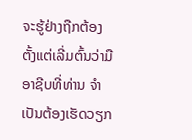ຈະຮູ້ຢ່າງຖືກຕ້ອງຕັ້ງແຕ່ເລີ່ມຕົ້ນວ່າມືອາຊີບທີ່ທ່ານ ຈຳ ເປັນຕ້ອງເຮັດວຽກ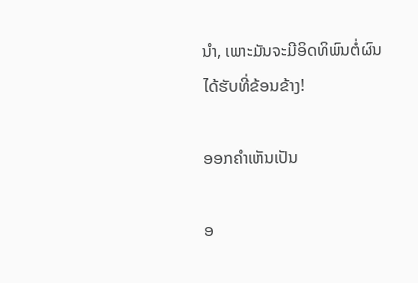ນຳ, ເພາະມັນຈະມີອິດທິພົນຕໍ່ຜົນໄດ້ຮັບທີ່ຂ້ອນຂ້າງ!

ອອກຄໍາເຫັນເປັນ

ອ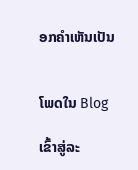ອກຄໍາເຫັນເປັນ


ໂພດໃນ Blog

ເຂົ້າສູ່ລະ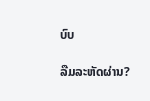ບົບ

ລືມລະຫັດຜ່ານ?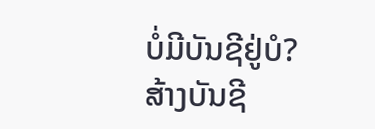ບໍ່ມີບັນຊີຢູ່ບໍ?
ສ້າງບັນຊີ